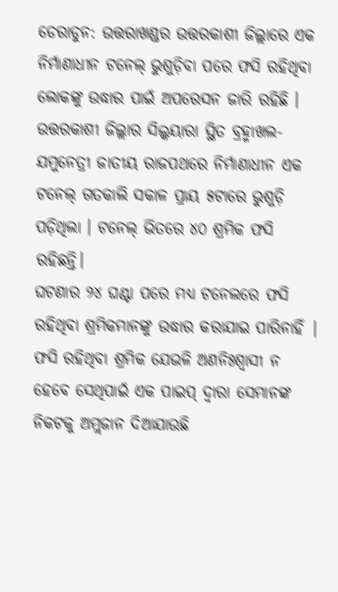ଡେରାଡୁନ: ଉତ୍ତରାଖଣ୍ଡର ଉତ୍ତରକାଶୀ ଜିଲ୍ଲାରେ ଏକ ନିର୍ମାଣାଧୀନ ଟନେଲ୍ ଭୁଶୁଡ଼ିବା ପରେ ଫସି ରହିଥିବା ଲୋକଙ୍କୁ ଉଦ୍ଧାର ପାଇଁ ଅପରେସନ ଜାରି ରହିଛି । ଉତ୍ତରକାଶୀ ଜିଲ୍ଲାର ସିଲ୍କୟାରା ସ୍ଥିତ ବ୍ରହ୍ମାଖଲ-ଯମୁନେତ୍ରୀ ଜାତୀୟ ରାଜପଥରେ ନିର୍ମାଣାଧୀନ ଏକ ଟନେଲ୍ ଗତକାଲି ସକାଳ ପ୍ରାୟ ୫ଟାରେ ଭୁଶୁଡ଼ି ପଡ଼ିଥିଲା । ଟନେଲ୍ ଭିତରେ ୪୦ ଶ୍ରମିକ ଫସି ରହିଛନ୍ତି।
ଘଟଣାର ୨୪ ଘଣ୍ଟା ପରେ ମଧ୍ୟ ଟନେଲରେ ଫସି ରହିଥିବା ଶ୍ରମିକମାନଙ୍କୁ ଉଦ୍ଧାର କରାଯାଇ ପାରିନାହିଁ | ଫସି ରହିଥିବା ଶ୍ରମିକ ଯେଭଳି ଅଣନିଃଶ୍ବାସୀ ନ ହେବେ ସେଥିପାଇଁ ଏକ ପାଇପ୍ ଦ୍ବାରା ସେମାନଙ୍କ ନିକଟକୁ ଅମ୍ଲଜାନ ଦିଆଯାଉଛି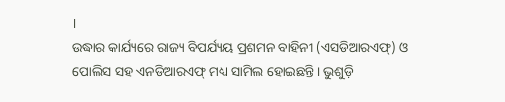।
ଉଦ୍ଧାର କାର୍ଯ୍ୟରେ ରାଜ୍ୟ ବିପର୍ଯ୍ୟୟ ପ୍ରଶମନ ବାହିନୀ (ଏସଡିଆରଏଫ୍) ଓ ପୋଲିସ ସହ ଏନଡିଆରଏଫ୍ ମଧ୍ୟ ସାମିଲ ହୋଇଛନ୍ତି। ଭୁଶୁଡ଼ି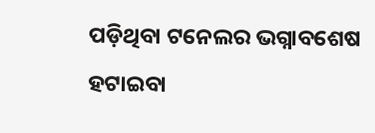ପଡ଼ିଥିବା ଟନେଲର ଭଗ୍ନାବଶେଷ ହଟାଇବା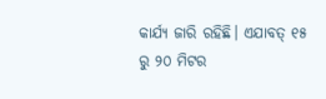କାର୍ଯ୍ୟ ଜାରି ରହିଛି। ଏଯାବତ୍ ୧୫ ରୁ ୨୦ ମିଟର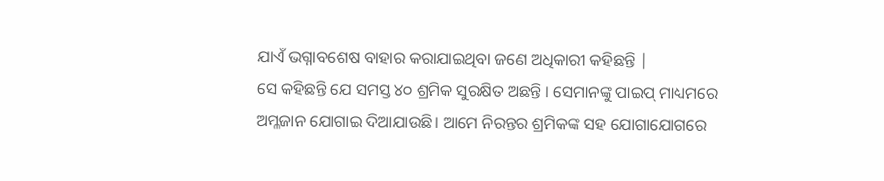ଯାଏଁ ଭଗ୍ନାବଶେଷ ବାହାର କରାଯାଇଥିବା ଜଣେ ଅଧିକାରୀ କହିଛନ୍ତି |
ସେ କହିଛନ୍ତି ଯେ ସମସ୍ତ ୪୦ ଶ୍ରମିକ ସୁରକ୍ଷିତ ଅଛନ୍ତି । ସେମାନଙ୍କୁ ପାଇପ୍ ମାଧ୍ୟମରେ ଅମ୍ଳଜାନ ଯୋଗାଇ ଦିଆଯାଉଛି। ଆମେ ନିରନ୍ତର ଶ୍ରମିକଙ୍କ ସହ ଯୋଗାଯୋଗରେ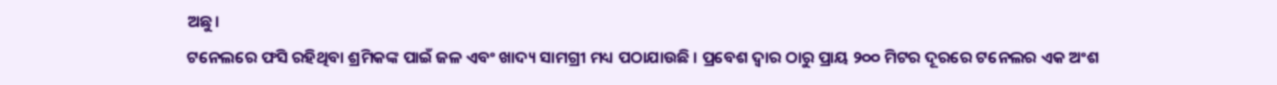ଅଛୁ।
ଟନେଲରେ ଫସି ରହିଥିବା ଶ୍ରମିକଙ୍କ ପାଇଁ ଜଳ ଏବଂ ଖାଦ୍ୟ ସାମଗ୍ରୀ ମଧ୍ୟ ପଠାଯାଉଛି । ପ୍ରବେଶ ଦ୍ଵାର ଠାରୁ ପ୍ରାୟ ୨୦୦ ମିଟର ଦୂରରେ ଟନେଲର ଏକ ଅଂଶ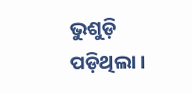ଭୁଶୁଡ଼ି ପଡ଼ିଥିଲା ।